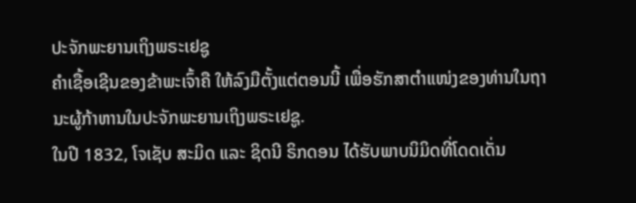ປະຈັກພະຍານເຖິງພຣະເຢຊູ
ຄຳເຊື້ອເຊີນຂອງຂ້າພະເຈົ້າຄື ໃຫ້ລົງມືຕັ້ງແຕ່ຕອນນີ້ ເພື່ອຮັກສາຕຳແໜ່ງຂອງທ່ານໃນຖານະຜູ້ກ້າຫານໃນປະຈັກພະຍານເຖິງພຣະເຢຊູ.
ໃນປີ 1832, ໂຈເຊັບ ສະມິດ ແລະ ຊິດນີ ຣິກດອນ ໄດ້ຮັບພາບນິມິດທີ່ໂດດເດັ່ນ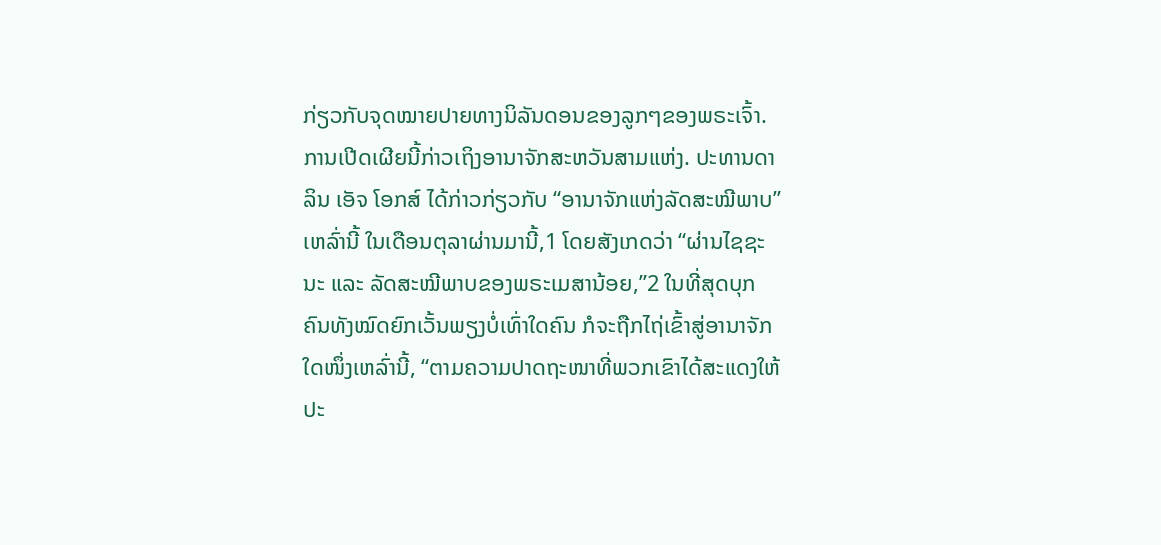ກ່ຽວກັບຈຸດໝາຍປາຍທາງນິລັນດອນຂອງລູກໆຂອງພຣະເຈົ້າ. ການເປີດເຜີຍນີ້ກ່າວເຖິງອານາຈັກສະຫວັນສາມແຫ່ງ. ປະທານດາລິນ ເອັຈ ໂອກສ໌ ໄດ້ກ່າວກ່ຽວກັບ “ອານາຈັກແຫ່ງລັດສະໝີພາບ” ເຫລົ່ານີ້ ໃນເດືອນຕຸລາຜ່ານມານີ້,1 ໂດຍສັງເກດວ່າ “ຜ່ານໄຊຊະນະ ແລະ ລັດສະໝີພາບຂອງພຣະເມສານ້ອຍ,”2 ໃນທີ່ສຸດບຸກຄົນທັງໝົດຍົກເວັ້ນພຽງບໍ່ເທົ່າໃດຄົນ ກໍຈະຖືກໄຖ່ເຂົ້າສູ່ອານາຈັກໃດໜຶ່ງເຫລົ່ານີ້, “ຕາມຄວາມປາດຖະໜາທີ່ພວກເຂົາໄດ້ສະແດງໃຫ້ປະ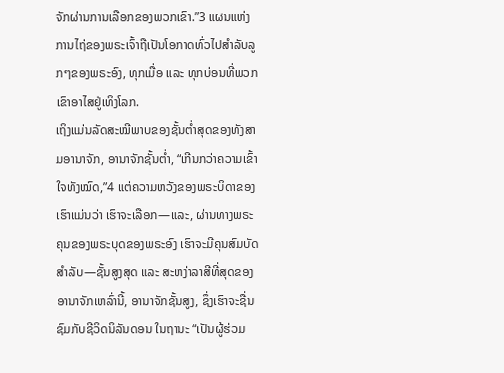ຈັກຜ່ານການເລືອກຂອງພວກເຂົາ.”3 ແຜນແຫ່ງການໄຖ່ຂອງພຣະເຈົ້າຖືເປັນໂອກາດທົ່ວໄປສຳລັບລູກໆຂອງພຣະອົງ, ທຸກເມື່ອ ແລະ ທຸກບ່ອນທີ່ພວກເຂົາອາໄສຢູ່ເທິງໂລກ.
ເຖິງແມ່ນລັດສະໝີພາບຂອງຊັ້ນຕ່ຳສຸດຂອງທັງສາມອານາຈັກ, ອານາຈັກຊັ້ນຕ່ຳ, “ເກີນກວ່າຄວາມເຂົ້າໃຈທັງໝົດ,”4 ແຕ່ຄວາມຫວັງຂອງພຣະບິດາຂອງເຮົາແມ່ນວ່າ ເຮົາຈະເລືອກ—ແລະ, ຜ່ານທາງພຣະຄຸນຂອງພຣະບຸດຂອງພຣະອົງ ເຮົາຈະມີຄຸນສົມບັດສຳລັບ—ຊັ້ນສູງສຸດ ແລະ ສະຫງ່າລາສີທີ່ສຸດຂອງອານາຈັກເຫລົ່ານີ້, ອານາຈັກຊັ້ນສູງ, ຊຶ່ງເຮົາຈະຊື່ນຊົມກັບຊີວິດນິລັນດອນ ໃນຖານະ “ເປັນຜູ້ຮ່ວມ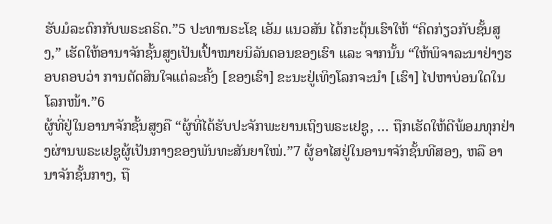ຮັບມໍລະດົກກັບພຣະຄຣິດ.”5 ປະທານຣະໂຊ ເອັມ ແນວສັນ ໄດ້ກະຕຸ້ນເຮົາໃຫ້ “ຄິດກ່ຽວກັບຊັ້ນສູງ,” ເຮັດໃຫ້ອານາຈັກຊັ້ນສູງເປັນເປົ້າໝາຍນິລັນດອນຂອງເຮົາ ແລະ ຈາກນັ້ນ “ໃຫ້ພິຈາລະນາຢ່າງຮອບຄອບວ່າ ການຕັດສິນໃຈແຕ່ລະຄັ້ງ [ຂອງເຮົາ] ຂະນະຢູ່ເທິງໂລກຈະນຳ [ເຮົາ] ໄປຫາບ່ອນໃດໃນໂລກໜ້າ.”6
ຜູ້ທີ່ຢູ່ໃນອານາຈັກຊັ້ນສູງຄື “ຜູ້ທີ່ໄດ້ຮັບປະຈັກພະຍານເຖິງພຣະເຢຊູ, … ຖືກເຮັດໃຫ້ດີພ້ອມທຸກຢ່າງຜ່ານພຣະເຢຊູຜູ້ເປັນກາງຂອງພັນທະສັນຍາໃໝ່.”7 ຜູ້ອາໄສຢູ່ໃນອານາຈັກຊັ້ນທີສອງ, ຫລື ອານາຈັກຊັ້ນກາງ, ຖື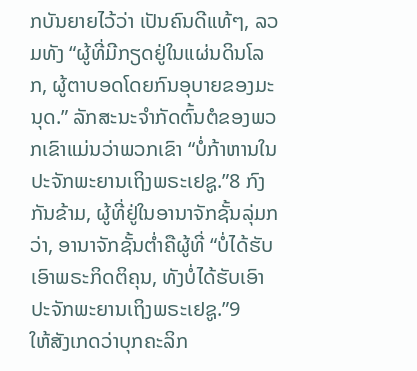ກບັນຍາຍໄວ້ວ່າ ເປັນຄົນດີແທ້ໆ, ລວມທັງ “ຜູ້ທີ່ມີກຽດຢູ່ໃນແຜ່ນດິນໂລກ, ຜູ້ຕາບອດໂດຍກົນອຸບາຍຂອງມະນຸດ.” ລັກສະນະຈຳກັດຕົ້ນຕໍຂອງພວກເຂົາແມ່ນວ່າພວກເຂົາ “ບໍ່ກ້າຫານໃນປະຈັກພະຍານເຖິງພຣະເຢຊູ.”8 ກົງກັນຂ້າມ, ຜູ້ທີ່ຢູ່ໃນອານາຈັກຊັ້ນລຸ່ມກວ່າ, ອານາຈັກຊັ້ນຕ່ຳຄືຜູ້ທີ່ “ບໍ່ໄດ້ຮັບເອົາພຣະກິດຕິຄຸນ, ທັງບໍ່ໄດ້ຮັບເອົາປະຈັກພະຍານເຖິງພຣະເຢຊູ.”9
ໃຫ້ສັງເກດວ່າບຸກຄະລິກ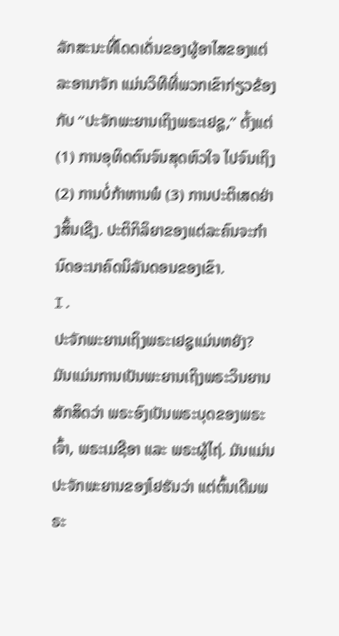ລັກສະນະທີ່ໂດດເດັ່ນຂອງຜູ້ອາໄສຂອງແຕ່ລະອານາຈັກ ແມ່ນວິທີທີ່ພວກເຂົາກ່ຽວຂ້ອງກັບ “ປະຈັກພະຍານເຖິງພຣະເຢຊູ,” ຕັ້ງແຕ່ (1) ການອຸທິດຕົນຈົນສຸດຫົວໃຈ ໄປຈົນເຖິງ (2) ການບໍ່ກ້າຫານພໍ (3) ການປະຕິເສດຢ່າງສິ້ນເຊີງ. ປະຕິກິລິຍາຂອງແຕ່ລະຄົນຈະກຳນົດອະນາຄົດນິລັນດອນຂອງເຂົາ.
I.
ປະຈັກພະຍານເຖິງພຣະເຢຊູແມ່ນຫຍັງ?
ມັນແມ່ນການເປັນພະຍານເຖິງພຣະວິນຍານສັກສິດວ່າ ພຣະອົງເປັນພຣະບຸດຂອງພຣະເຈົ້າ, ພຣະເມຊີອາ ແລະ ພຣະຜູ້ໄຖ່. ມັນແມ່ນປະຈັກພະຍານຂອງໂຢຮັນວ່າ ແຕ່ຕົ້ນເດີມພຣະ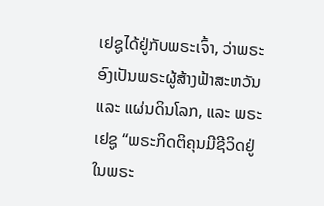ເຢຊູໄດ້ຢູ່ກັບພຣະເຈົ້າ, ວ່າພຣະອົງເປັນພຣະຜູ້ສ້າງຟ້າສະຫວັນ ແລະ ແຜ່ນດິນໂລກ, ແລະ ພຣະເຢຊູ “ພຣະກິດຕິຄຸນມີຊີວິດຢູ່ໃນພຣະ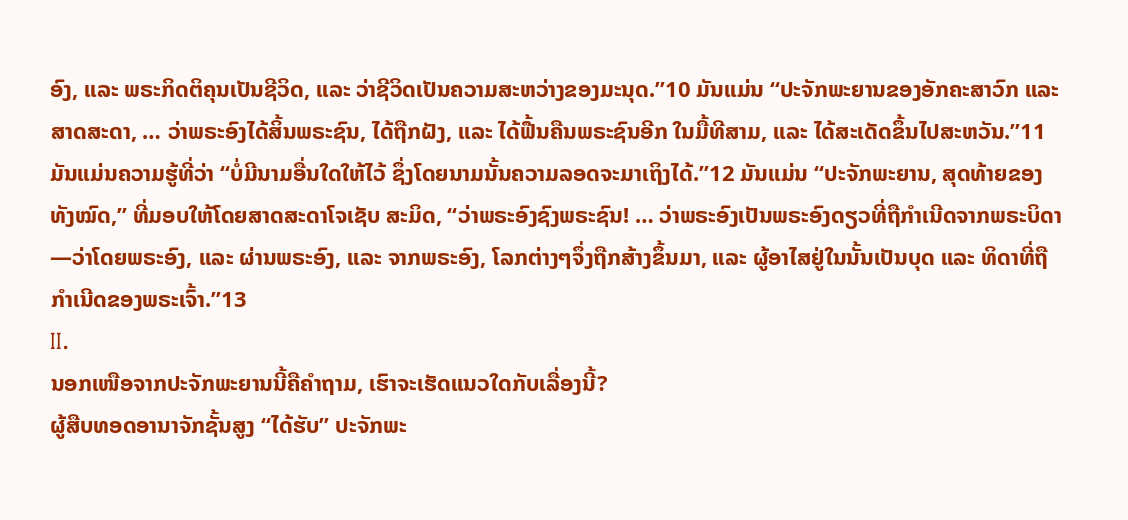ອົງ, ແລະ ພຣະກິດຕິຄຸນເປັນຊີວິດ, ແລະ ວ່າຊີວິດເປັນຄວາມສະຫວ່າງຂອງມະນຸດ.”10 ມັນແມ່ນ “ປະຈັກພະຍານຂອງອັກຄະສາວົກ ແລະ ສາດສະດາ, … ວ່າພຣະອົງໄດ້ສິ້ນພຣະຊົນ, ໄດ້ຖືກຝັງ, ແລະ ໄດ້ຟື້ນຄືນພຣະຊົນອີກ ໃນມື້ທີສາມ, ແລະ ໄດ້ສະເດັດຂຶ້ນໄປສະຫວັນ.”11 ມັນແມ່ນຄວາມຮູ້ທີ່ວ່າ “ບໍ່ມີນາມອື່ນໃດໃຫ້ໄວ້ ຊຶ່ງໂດຍນາມນັ້ນຄວາມລອດຈະມາເຖິງໄດ້.”12 ມັນແມ່ນ “ປະຈັກພະຍານ, ສຸດທ້າຍຂອງທັງໝົດ,” ທີ່ມອບໃຫ້ໂດຍສາດສະດາໂຈເຊັບ ສະມິດ, “ວ່າພຣະອົງຊົງພຣະຊົນ! … ວ່າພຣະອົງເປັນພຣະອົງດຽວທີ່ຖືກຳເນີດຈາກພຣະບິດາ—ວ່າໂດຍພຣະອົງ, ແລະ ຜ່ານພຣະອົງ, ແລະ ຈາກພຣະອົງ, ໂລກຕ່າງໆຈຶ່ງຖືກສ້າງຂຶ້ນມາ, ແລະ ຜູ້ອາໄສຢູ່ໃນນັ້ນເປັນບຸດ ແລະ ທິດາທີ່ຖືກຳເນີດຂອງພຣະເຈົ້າ.”13
II.
ນອກເໜືອຈາກປະຈັກພະຍານນີ້ຄືຄຳຖາມ, ເຮົາຈະເຮັດແນວໃດກັບເລື່ອງນີ້?
ຜູ້ສືບທອດອານາຈັກຊັ້ນສູງ “ໄດ້ຮັບ” ປະຈັກພະ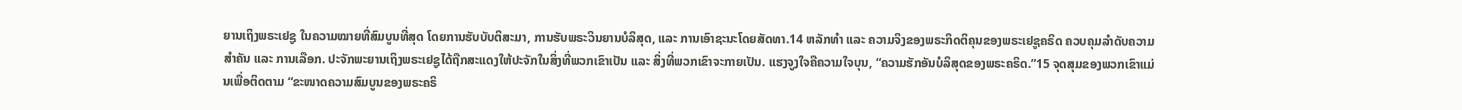ຍານເຖິງພຣະເຢຊູ ໃນຄວາມໝາຍທີ່ສົມບູນທີ່ສຸດ ໂດຍການຮັບບັບຕິສະມາ, ການຮັບພຣະວິນຍານບໍລິສຸດ, ແລະ ການເອົາຊະນະໂດຍສັດທາ.14 ຫລັກທຳ ແລະ ຄວາມຈິງຂອງພຣະກິດຕິຄຸນຂອງພຣະເຢຊູຄຣິດ ຄວບຄຸມລຳດັບຄວາມສຳຄັນ ແລະ ການເລືອກ. ປະຈັກພະຍານເຖິງພຣະເຢຊູໄດ້ຖືກສະແດງໃຫ້ປະຈັກໃນສິ່ງທີ່ພວກເຂົາເປັນ ແລະ ສິ່ງທີ່ພວກເຂົາຈະກາຍເປັນ. ແຮງຈູງໃຈຄືຄວາມໃຈບຸນ, “ຄວາມຮັກອັນບໍລິສຸດຂອງພຣະຄຣິດ.”15 ຈຸດສຸມຂອງພວກເຂົາແມ່ນເພື່ອຕິດຕາມ “ຂະໜາດຄວາມສົມບູນຂອງພຣະຄຣິ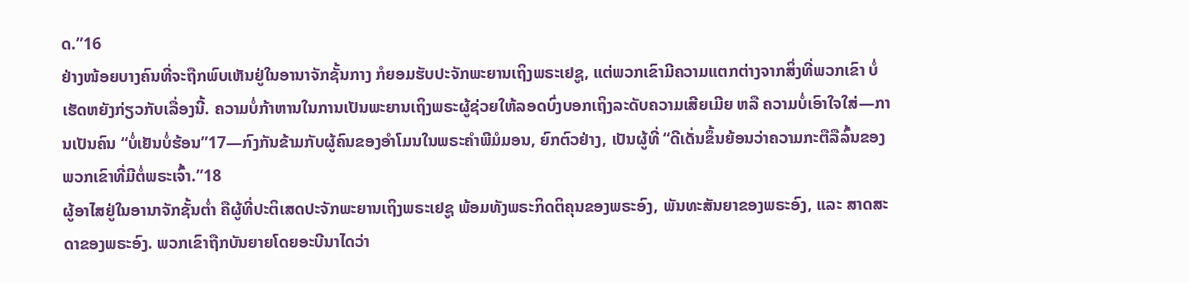ດ.”16
ຢ່າງໜ້ອຍບາງຄົນທີ່ຈະຖືກພົບເຫັນຢູ່ໃນອານາຈັກຊັ້ນກາງ ກໍຍອມຮັບປະຈັກພະຍານເຖິງພຣະເຢຊູ, ແຕ່ພວກເຂົາມີຄວາມແຕກຕ່າງຈາກສິ່ງທີ່ພວກເຂົາ ບໍ່ ເຮັດຫຍັງກ່ຽວກັບເລື່ອງນີ້. ຄວາມບໍ່ກ້າຫານໃນການເປັນພະຍານເຖິງພຣະຜູ້ຊ່ວຍໃຫ້ລອດບົ່ງບອກເຖິງລະດັບຄວາມເສີຍເມີຍ ຫລື ຄວາມບໍ່ເອົາໃຈໃສ່—ການເປັນຄົນ “ບໍ່ເຢັນບໍ່ຮ້ອນ”17—ກົງກັນຂ້າມກັບຜູ້ຄົນຂອງອຳໂມນໃນພຣະຄຳພີມໍມອນ, ຍົກຕົວຢ່າງ, ເປັນຜູ້ທີ່ “ດີເດັ່ນຂຶ້ນຍ້ອນວ່າຄວາມກະຕືລືລົ້ນຂອງພວກເຂົາທີ່ມີຕໍ່ພຣະເຈົ້າ.”18
ຜູ້ອາໄສຢູ່ໃນອານາຈັກຊັ້ນຕ່ຳ ຄືຜູ້ທີ່ປະຕິເສດປະຈັກພະຍານເຖິງພຣະເຢຊູ ພ້ອມທັງພຣະກິດຕິຄຸນຂອງພຣະອົງ, ພັນທະສັນຍາຂອງພຣະອົງ, ແລະ ສາດສະດາຂອງພຣະອົງ. ພວກເຂົາຖືກບັນຍາຍໂດຍອະບີນາໄດວ່າ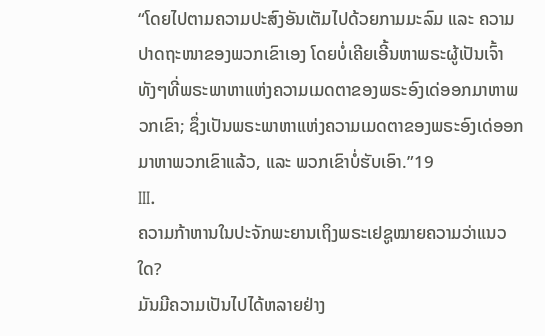“ໂດຍໄປຕາມຄວາມປະສົງອັນເຕັມໄປດ້ວຍກາມມະລົມ ແລະ ຄວາມປາດຖະໜາຂອງພວກເຂົາເອງ ໂດຍບໍ່ເຄີຍເອີ້ນຫາພຣະຜູ້ເປັນເຈົ້າ ທັງໆທີ່ພຣະພາຫາແຫ່ງຄວາມເມດຕາຂອງພຣະອົງເດ່ອອກມາຫາພວກເຂົາ; ຊຶ່ງເປັນພຣະພາຫາແຫ່ງຄວາມເມດຕາຂອງພຣະອົງເດ່ອອກມາຫາພວກເຂົາແລ້ວ, ແລະ ພວກເຂົາບໍ່ຮັບເອົາ.”19
III.
ຄວາມກ້າຫານໃນປະຈັກພະຍານເຖິງພຣະເຢຊູໝາຍຄວາມວ່າແນວໃດ?
ມັນມີຄວາມເປັນໄປໄດ້ຫລາຍຢ່າງ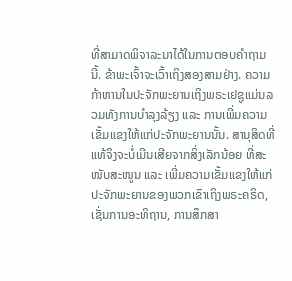ທີ່ສາມາດພິຈາລະນາໄດ້ໃນການຕອບຄຳຖາມນີ້. ຂ້າພະເຈົ້າຈະເວົ້າເຖິງສອງສາມຢ່າງ. ຄວາມກ້າຫານໃນປະຈັກພະຍານເຖິງພຣະເຢຊູແມ່ນລວມທັງການບຳລຸງລ້ຽງ ແລະ ການເພີ່ມຄວາມເຂັ້ມແຂງໃຫ້ແກ່ປະຈັກພະຍານນັ້ນ. ສານຸສິດທີ່ແທ້ຈິງຈະບໍ່ເມີນເສີຍຈາກສິ່ງເລັກນ້ອຍ ທີ່ສະໜັບສະໜູນ ແລະ ເພີ່ມຄວາມເຂັ້ມແຂງໃຫ້ແກ່ປະຈັກພະຍານຂອງພວກເຂົາເຖິງພຣະຄຣິດ, ເຊັ່ນການອະທິຖານ, ການສຶກສາ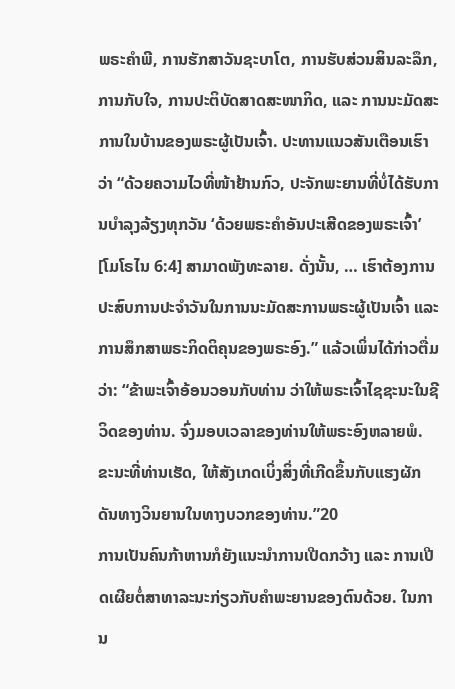ພຣະຄຳພີ, ການຮັກສາວັນຊະບາໂຕ, ການຮັບສ່ວນສິນລະລຶກ, ການກັບໃຈ, ການປະຕິບັດສາດສະໜາກິດ, ແລະ ການນະມັດສະການໃນບ້ານຂອງພຣະຜູ້ເປັນເຈົ້າ. ປະທານແນວສັນເຕືອນເຮົາວ່າ “ດ້ວຍຄວາມໄວທີ່ໜ້າຢ້ານກົວ, ປະຈັກພະຍານທີ່ບໍ່ໄດ້ຮັບການບຳລຸງລ້ຽງທຸກວັນ ‘ດ້ວຍພຣະຄຳອັນປະເສີດຂອງພຣະເຈົ້າ’ [ໂມໂຣໄນ 6:4] ສາມາດພັງທະລາຍ. ດັ່ງນັ້ນ, … ເຮົາຕ້ອງການປະສົບການປະຈຳວັນໃນການນະມັດສະການພຣະຜູ້ເປັນເຈົ້າ ແລະ ການສຶກສາພຣະກິດຕິຄຸນຂອງພຣະອົງ.” ແລ້ວເພິ່ນໄດ້ກ່າວຕື່ມວ່າ: “ຂ້າພະເຈົ້າອ້ອນວອນກັບທ່ານ ວ່າໃຫ້ພຣະເຈົ້າໄຊຊະນະໃນຊີວິດຂອງທ່ານ. ຈົ່ງມອບເວລາຂອງທ່ານໃຫ້ພຣະອົງຫລາຍພໍ. ຂະນະທີ່ທ່ານເຮັດ, ໃຫ້ສັງເກດເບິ່ງສິ່ງທີ່ເກີດຂຶ້ນກັບແຮງຜັກດັນທາງວິນຍານໃນທາງບວກຂອງທ່ານ.”20
ການເປັນຄົນກ້າຫານກໍຍັງແນະນຳການເປີດກວ້າງ ແລະ ການເປີດເຜີຍຕໍ່ສາທາລະນະກ່ຽວກັບຄຳພະຍານຂອງຕົນດ້ວຍ. ໃນການ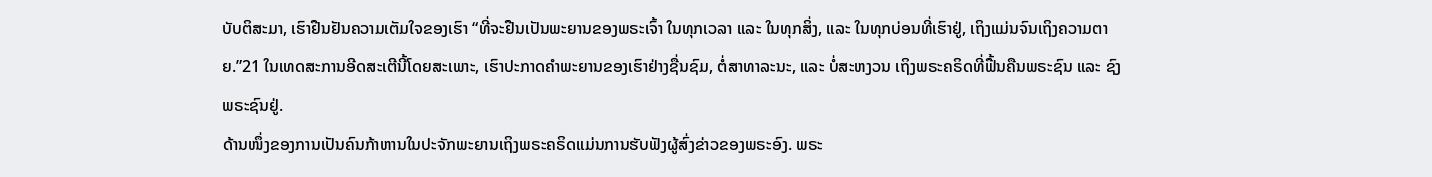ບັບຕິສະມາ, ເຮົາຢືນຢັນຄວາມເຕັມໃຈຂອງເຮົາ “ທີ່ຈະຢືນເປັນພະຍານຂອງພຣະເຈົ້າ ໃນທຸກເວລາ ແລະ ໃນທຸກສິ່ງ, ແລະ ໃນທຸກບ່ອນທີ່ເຮົາຢູ່, ເຖິງແມ່ນຈົນເຖິງຄວາມຕາຍ.”21 ໃນເທດສະການອີດສະເຕີນີ້ໂດຍສະເພາະ, ເຮົາປະກາດຄຳພະຍານຂອງເຮົາຢ່າງຊື່ນຊົມ, ຕໍ່ສາທາລະນະ, ແລະ ບໍ່ສະຫງວນ ເຖິງພຣະຄຣິດທີ່ຟື້ນຄືນພຣະຊົນ ແລະ ຊົງພຣະຊົນຢູ່.
ດ້ານໜຶ່ງຂອງການເປັນຄົນກ້າຫານໃນປະຈັກພະຍານເຖິງພຣະຄຣິດແມ່ນການຮັບຟັງຜູ້ສົ່ງຂ່າວຂອງພຣະອົງ. ພຣະ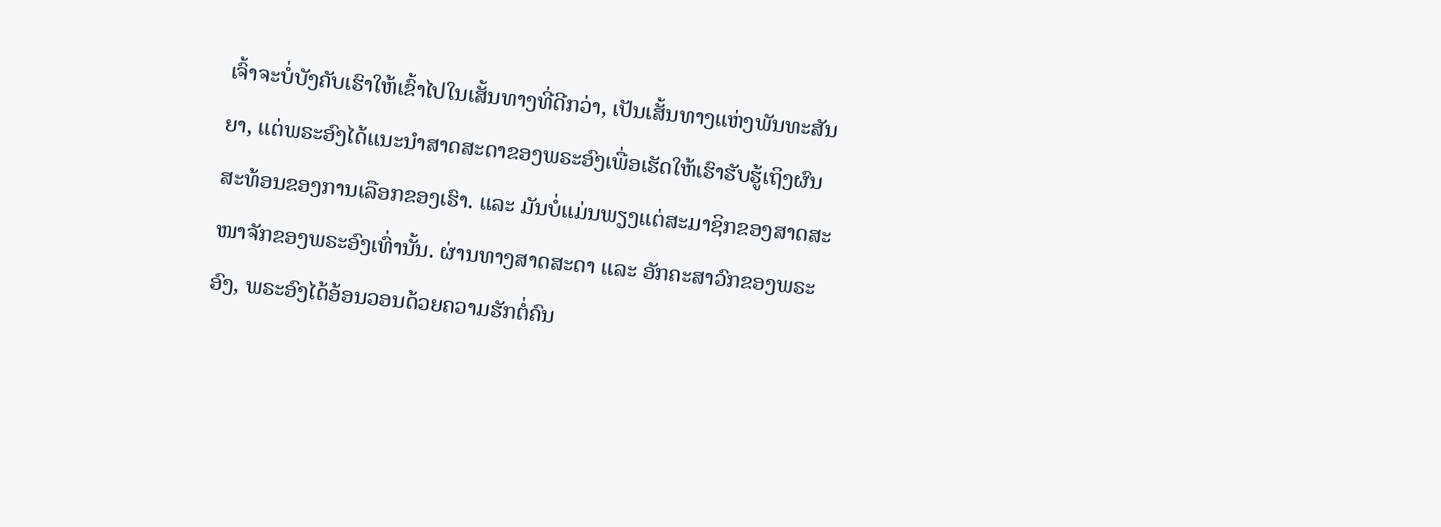ເຈົ້າຈະບໍ່ບັງຄັບເຮົາໃຫ້ເຂົ້າໄປໃນເສັ້ນທາງທີ່ດີກວ່າ, ເປັນເສັ້ນທາງແຫ່ງພັນທະສັນຍາ, ແຕ່ພຣະອົງໄດ້ແນະນຳສາດສະດາຂອງພຣະອົງເພື່ອເຮັດໃຫ້ເຮົາຮັບຮູ້ເຖິງຜົນສະທ້ອນຂອງການເລືອກຂອງເຮົາ. ແລະ ມັນບໍ່ແມ່ນພຽງແຕ່ສະມາຊິກຂອງສາດສະໜາຈັກຂອງພຣະອົງເທົ່ານັ້ນ. ຜ່ານທາງສາດສະດາ ແລະ ອັກຄະສາວົກຂອງພຣະອົງ, ພຣະອົງໄດ້ອ້ອນວອນດ້ວຍຄວາມຮັກຕໍ່ຄົນ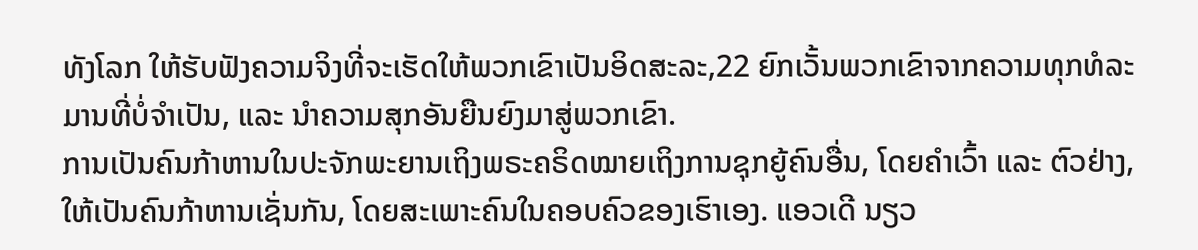ທັງໂລກ ໃຫ້ຮັບຟັງຄວາມຈິງທີ່ຈະເຮັດໃຫ້ພວກເຂົາເປັນອິດສະລະ,22 ຍົກເວັ້ນພວກເຂົາຈາກຄວາມທຸກທໍລະມານທີ່ບໍ່ຈຳເປັນ, ແລະ ນຳຄວາມສຸກອັນຍືນຍົງມາສູ່ພວກເຂົາ.
ການເປັນຄົນກ້າຫານໃນປະຈັກພະຍານເຖິງພຣະຄຣິດໝາຍເຖິງການຊຸກຍູ້ຄົນອື່ນ, ໂດຍຄຳເວົ້າ ແລະ ຕົວຢ່າງ, ໃຫ້ເປັນຄົນກ້າຫານເຊັ່ນກັນ, ໂດຍສະເພາະຄົນໃນຄອບຄົວຂອງເຮົາເອງ. ແອວເດີ ນຽວ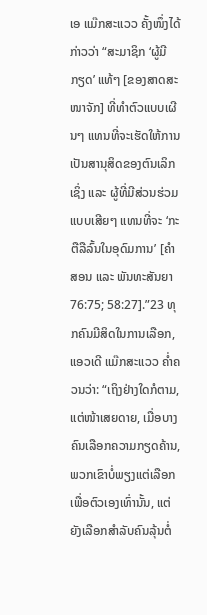ເອ ແມ໊ກສະແວວ ຄັ້ງໜຶ່ງໄດ້ກ່າວວ່າ “ສະມາຊິກ ‘ຜູ້ມີກຽດ’ ແທ້ໆ [ຂອງສາດສະໜາຈັກ] ທີ່ທຳຕົວແບບເຜີນໆ ແທນທີ່ຈະເຮັດໃຫ້ການເປັນສານຸສິດຂອງຕົນເລິກເຊິ່ງ ແລະ ຜູ້ທີ່ມີສ່ວນຮ່ວມແບບເສີຍໆ ແທນທີ່ຈະ ‘ກະຕືລືລົ້ນໃນອຸດົມການ’ [ຄຳສອນ ແລະ ພັນທະສັນຍາ 76:75; 58:27].”23 ທຸກຄົນມີສິດໃນການເລືອກ, ແອວເດີ ແມ໊ກສະແວວ ຄ່ຳຄວນວ່າ: “ເຖິງຢ່າງໃດກໍຕາມ, ແຕ່ໜ້າເສຍດາຍ, ເມື່ອບາງຄົນເລືອກຄວາມກຽດຄ້ານ, ພວກເຂົາບໍ່ພຽງແຕ່ເລືອກເພື່ອຕົວເອງເທົ່ານັ້ນ, ແຕ່ຍັງເລືອກສຳລັບຄົນລຸ້ນຕໍ່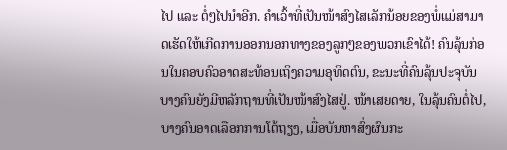ໄປ ແລະ ຕໍ່ໆໄປນຳອີກ. ຄຳເວົ້າທີ່ເປັນໜ້າສົງໄສເລັກນ້ອຍຂອງພໍ່ແມ່ສາມາດເຮັດໃຫ້ເກີດການອອກນອກທາງຂອງລູກໆຂອງພວກເຂົາໄດ້! ຄົນລຸ້ນກ່ອນໃນຄອບຄົວອາດສະທ້ອນເຖິງຄວາມອຸທິດຕົນ, ຂະນະທີ່ຄົນລຸ້ນປະຈຸບັນບາງຄົນຍັງມີຫລັກຖານທີ່ເປັນໜ້າສົງໄສຢູ່. ໜ້າເສຍດາຍ, ໃນລຸ້ນຄົນຕໍ່ໄປ, ບາງຄົນອາດເລືອກການໂຕ້ຖຽງ, ເມື່ອບັນຫາສົ່ງຜົນກະ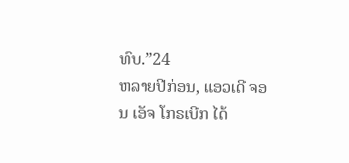ທົບ.”24
ຫລາຍປີກ່ອນ, ແອວເດີ ຈອນ ເອັຈ ໂກຣເບີກ ໄດ້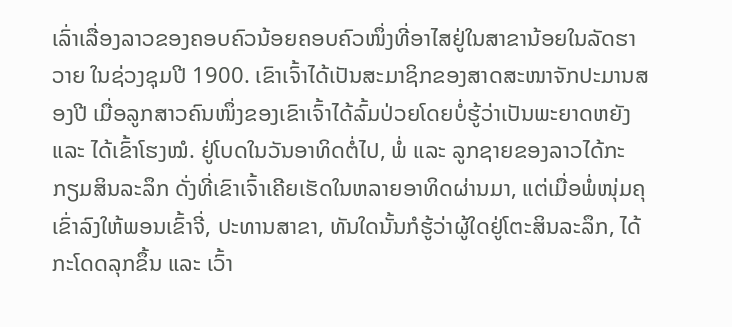ເລົ່າເລື່ອງລາວຂອງຄອບຄົວນ້ອຍຄອບຄົວໜຶ່ງທີ່ອາໄສຢູ່ໃນສາຂານ້ອຍໃນລັດຮາວາຍ ໃນຊ່ວງຊຸມປີ 1900. ເຂົາເຈົ້າໄດ້ເປັນສະມາຊິກຂອງສາດສະໜາຈັກປະມານສອງປີ ເມື່ອລູກສາວຄົນໜຶ່ງຂອງເຂົາເຈົ້າໄດ້ລົ້ມປ່ວຍໂດຍບໍ່ຮູ້ວ່າເປັນພະຍາດຫຍັງ ແລະ ໄດ້ເຂົ້າໂຮງໝໍ. ຢູ່ໂບດໃນວັນອາທິດຕໍ່ໄປ, ພໍ່ ແລະ ລູກຊາຍຂອງລາວໄດ້ກະກຽມສິນລະລຶກ ດັ່ງທີ່ເຂົາເຈົ້າເຄີຍເຮັດໃນຫລາຍອາທິດຜ່ານມາ, ແຕ່ເມື່ອພໍ່ໜຸ່ມຄຸເຂົ່າລົງໃຫ້ພອນເຂົ້າຈີ່, ປະທານສາຂາ, ທັນໃດນັ້ນກໍຮູ້ວ່າຜູ້ໃດຢູ່ໂຕະສິນລະລຶກ, ໄດ້ກະໂດດລຸກຂຶ້ນ ແລະ ເວົ້າ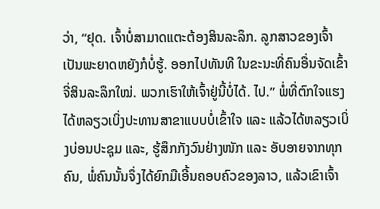ວ່າ, “ຢຸດ. ເຈົ້າບໍ່ສາມາດແຕະຕ້ອງສິນລະລຶກ. ລູກສາວຂອງເຈົ້າເປັນພະຍາດຫຍັງກໍບໍ່ຮູ້. ອອກໄປທັນທີ ໃນຂະນະທີ່ຄົນອື່ນຈັດເຂົ້າຈີ່ສິນລະລຶກໃໝ່. ພວກເຮົາໃຫ້ເຈົ້າຢູ່ນີ້ບໍ່ໄດ້. ໄປ.” ພໍ່ທີ່ຕົກໃຈແຮງໄດ້ຫລຽວເບິ່ງປະທານສາຂາແບບບໍ່ເຂົ້າໃຈ ແລະ ແລ້ວໄດ້ຫລຽວເບິ່ງບ່ອນປະຊຸມ ແລະ, ຮູ້ສຶກກັງວົນຢ່າງໜັກ ແລະ ອັບອາຍຈາກທຸກຄົນ, ພໍ່ຄົນນັ້ນຈຶ່ງໄດ້ຍົກມືເອີ້ນຄອບຄົວຂອງລາວ, ແລ້ວເຂົາເຈົ້າ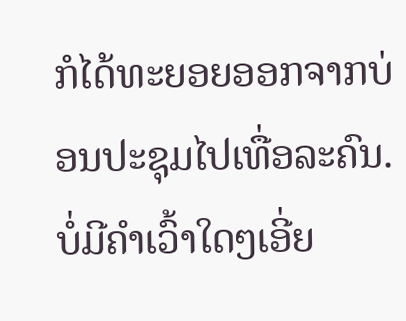ກໍໄດ້ທະຍອຍອອກຈາກບ່ອນປະຊຸມໄປເທື່ອລະຄົນ.
ບໍ່ມີຄຳເວົ້າໃດໆເອີ່ຍ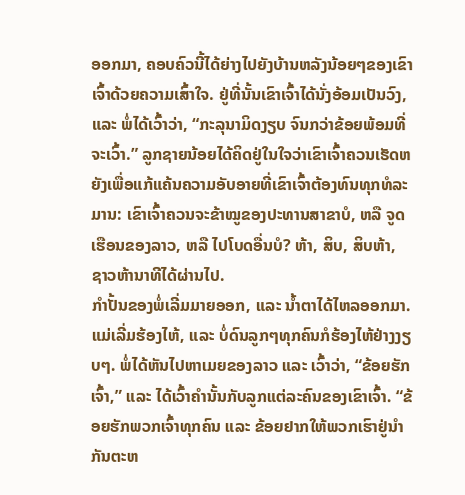ອອກມາ, ຄອບຄົວນີ້ໄດ້ຍ່າງໄປຍັງບ້ານຫລັງນ້ອຍໆຂອງເຂົາເຈົ້າດ້ວຍຄວາມເສົ້າໃຈ. ຢູ່ທີ່ນັ້ນເຂົາເຈົ້າໄດ້ນັ່ງອ້ອມເປັນວົງ, ແລະ ພໍ່ໄດ້ເວົ້າວ່າ, “ກະລຸນາມິດງຽບ ຈົນກວ່າຂ້ອຍພ້ອມທີ່ຈະເວົ້າ.” ລູກຊາຍນ້ອຍໄດ້ຄິດຢູ່ໃນໃຈວ່າເຂົາເຈົ້າຄວນເຮັດຫຍັງເພື່ອແກ້ແຄ້ນຄວາມອັບອາຍທີ່ເຂົາເຈົ້າຕ້ອງທົນທຸກທໍລະມານ: ເຂົາເຈົ້າຄວນຈະຂ້າໝູຂອງປະທານສາຂາບໍ, ຫລື ຈູດເຮືອນຂອງລາວ, ຫລື ໄປໂບດອື່ນບໍ? ຫ້າ, ສິບ, ສິບຫ້າ, ຊາວຫ້ານາທີໄດ້ຜ່ານໄປ.
ກຳປັ້ນຂອງພໍ່ເລີ່ມມາຍອອກ, ແລະ ນ້ຳຕາໄດ້ໄຫລອອກມາ. ແມ່ເລີ່ມຮ້ອງໄຫ້, ແລະ ບໍ່ດົນລູກໆທຸກຄົນກໍຮ້ອງໄຫ້ຢ່າງງຽບໆ. ພໍ່ໄດ້ຫັນໄປຫາເມຍຂອງລາວ ແລະ ເວົ້າວ່າ, “ຂ້ອຍຮັກເຈົ້າ,” ແລະ ໄດ້ເວົ້າຄຳນັ້ນກັບລູກແຕ່ລະຄົນຂອງເຂົາເຈົ້າ. “ຂ້ອຍຮັກພວກເຈົ້າທຸກຄົນ ແລະ ຂ້ອຍຢາກໃຫ້ພວກເຮົາຢູ່ນຳກັນຕະຫ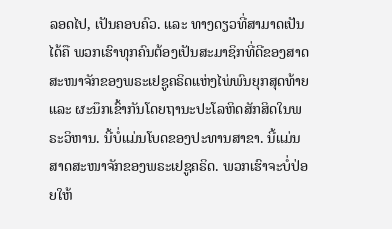ລອດໄປ, ເປັນຄອບຄົວ. ແລະ ທາງດຽວທີ່ສາມາດເປັນໄດ້ຄື ພວກເຮົາທຸກຄົນຕ້ອງເປັນສະມາຊິກທີ່ດີຂອງສາດສະໜາຈັກຂອງພຣະເຢຊູຄຣິດແຫ່ງໄພ່ພົນຍຸກສຸດທ້າຍ ແລະ ຜະນຶກເຂົ້າກັນໂດຍຖານະປະໂລຫິດສັກສິດໃນພຣະວິຫານ. ນີ້ບໍ່ແມ່ນໂບດຂອງປະທານສາຂາ. ນີ້ແມ່ນສາດສະໜາຈັກຂອງພຣະເຢຊູຄຣິດ. ພວກເຮົາຈະບໍ່ປ່ອຍໃຫ້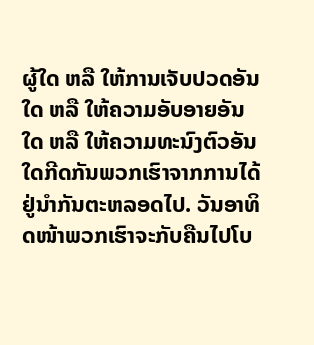ຜູ້ໃດ ຫລື ໃຫ້ການເຈັບປວດອັນໃດ ຫລື ໃຫ້ຄວາມອັບອາຍອັນໃດ ຫລື ໃຫ້ຄວາມທະນົງຕົວອັນໃດກີດກັນພວກເຮົາຈາກການໄດ້ຢູ່ນຳກັນຕະຫລອດໄປ. ວັນອາທິດໜ້າພວກເຮົາຈະກັບຄືນໄປໂບ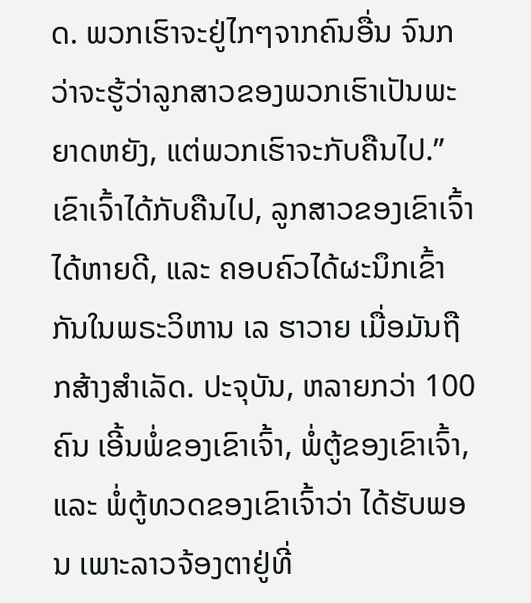ດ. ພວກເຮົາຈະຢູ່ໄກໆຈາກຄົນອື່ນ ຈົນກວ່າຈະຮູ້ວ່າລູກສາວຂອງພວກເຮົາເປັນພະຍາດຫຍັງ, ແຕ່ພວກເຮົາຈະກັບຄືນໄປ.”
ເຂົາເຈົ້າໄດ້ກັບຄືນໄປ, ລູກສາວຂອງເຂົາເຈົ້າໄດ້ຫາຍດີ, ແລະ ຄອບຄົວໄດ້ຜະນຶກເຂົ້າກັນໃນພຣະວິຫານ ເລ ຮາວາຍ ເມື່ອມັນຖືກສ້າງສຳເລັດ. ປະຈຸບັນ, ຫລາຍກວ່າ 100 ຄົນ ເອີ້ນພໍ່ຂອງເຂົາເຈົ້າ, ພໍ່ຕູ້ຂອງເຂົາເຈົ້າ, ແລະ ພໍ່ຕູ້ທວດຂອງເຂົາເຈົ້າວ່າ ໄດ້ຮັບພອນ ເພາະລາວຈ້ອງຕາຢູ່ທີ່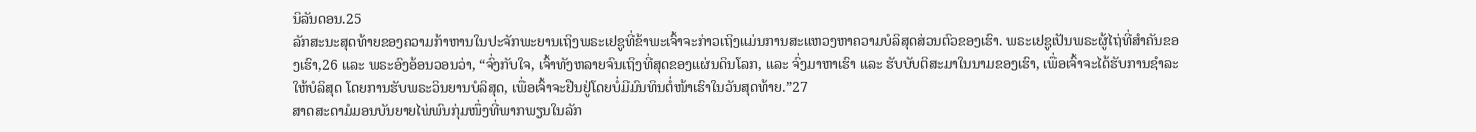ນິລັນດອນ.25
ລັກສະນະສຸດທ້າຍຂອງຄວາມກ້າຫານໃນປະຈັກພະຍານເຖິງພຣະເຢຊູທີ່ຂ້າພະເຈົ້າຈະກ່າວເຖິງແມ່ນການສະແຫວງຫາຄວາມບໍລິສຸດສ່ວນຕົວຂອງເຮົາ. ພຣະເຢຊູເປັນພຣະຜູ້ໄຖ່ທີ່ສຳຄັນຂອງເຮົາ,26 ແລະ ພຣະອົງອ້ອນວອນວ່າ, “ຈົ່ງກັບໃຈ, ເຈົ້າທັງຫລາຍຈົນເຖິງທີ່ສຸດຂອງແຜ່ນດິນໂລກ, ແລະ ຈົ່ງມາຫາເຮົາ ແລະ ຮັບບັບຕິສະມາໃນນາມຂອງເຮົາ, ເພື່ອເຈົ້າຈະໄດ້ຮັບການຊຳລະໃຫ້ບໍລິສຸດ ໂດຍການຮັບພຣະວິນຍານບໍລິສຸດ, ເພື່ອເຈົ້າຈະຢືນຢູ່ໂດຍບໍ່ມີມົນທິນຕໍ່ໜ້າເຮົາໃນວັນສຸດທ້າຍ.”27
ສາດສະດາມໍມອນບັນຍາຍໄພ່ພົນກຸ່ມໜຶ່ງທີ່ພາກພຽນໃນລັກ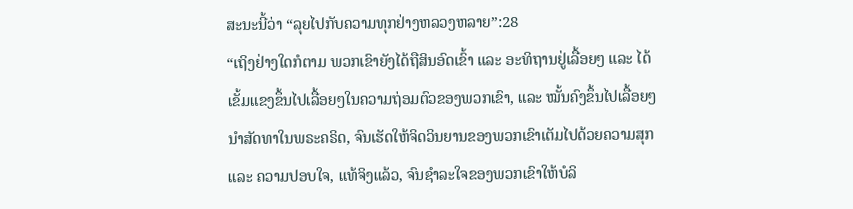ສະນະນີ້ວ່າ “ລຸຍໄປກັບຄວາມທຸກຢ່າງຫລວງຫລາຍ”:28
“ເຖິງຢ່າງໃດກໍຕາມ ພວກເຂົາຍັງໄດ້ຖືສິນອົດເຂົ້າ ແລະ ອະທິຖານຢູ່ເລື້ອຍໆ ແລະ ໄດ້ເຂັ້ມແຂງຂຶ້ນໄປເລື້ອຍໆໃນຄວາມຖ່ອມຕົວຂອງພວກເຂົາ, ແລະ ໝັ້ນຄົງຂຶ້ນໄປເລື້ອຍໆນຳສັດທາໃນພຣະຄຣິດ, ຈົນເຮັດໃຫ້ຈິດວິນຍານຂອງພວກເຂົາເຕັມໄປດ້ວຍຄວາມສຸກ ແລະ ຄວາມປອບໃຈ, ແທ້ຈິງແລ້ວ, ຈົນຊຳລະໃຈຂອງພວກເຂົາໃຫ້ບໍລິ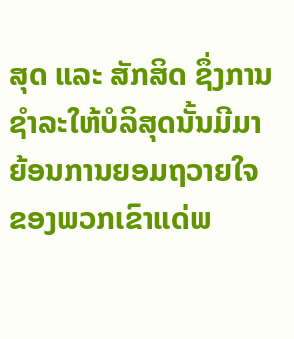ສຸດ ແລະ ສັກສິດ ຊຶ່ງການຊຳລະໃຫ້ບໍລິສຸດນັ້ນມີມາຍ້ອນການຍອມຖວາຍໃຈຂອງພວກເຂົາແດ່ພ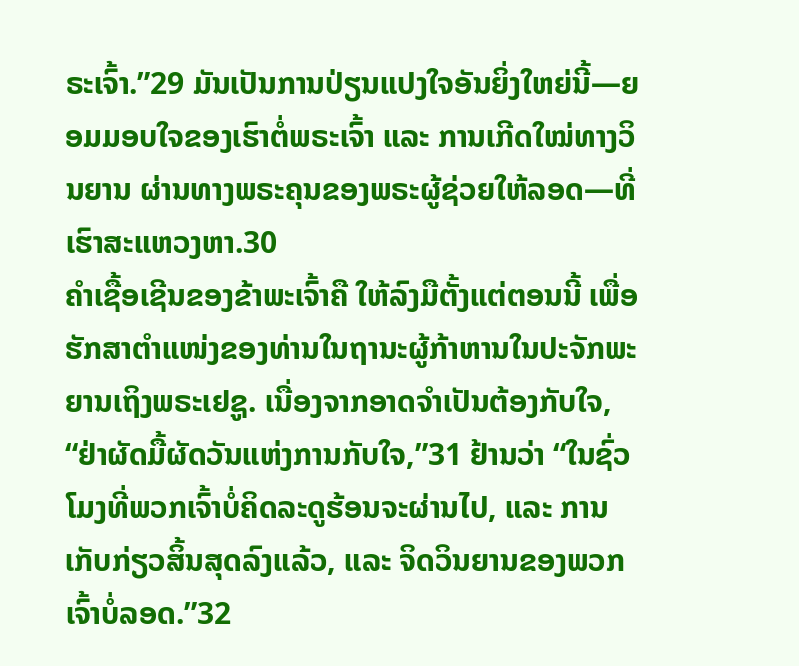ຣະເຈົ້າ.”29 ມັນເປັນການປ່ຽນແປງໃຈອັນຍິ່ງໃຫຍ່ນີ້—ຍອມມອບໃຈຂອງເຮົາຕໍ່ພຣະເຈົ້າ ແລະ ການເກີດໃໝ່ທາງວິນຍານ ຜ່ານທາງພຣະຄຸນຂອງພຣະຜູ້ຊ່ວຍໃຫ້ລອດ—ທີ່ເຮົາສະແຫວງຫາ.30
ຄຳເຊື້ອເຊີນຂອງຂ້າພະເຈົ້າຄື ໃຫ້ລົງມືຕັ້ງແຕ່ຕອນນີ້ ເພື່ອຮັກສາຕຳແໜ່ງຂອງທ່ານໃນຖານະຜູ້ກ້າຫານໃນປະຈັກພະຍານເຖິງພຣະເຢຊູ. ເນື່ອງຈາກອາດຈຳເປັນຕ້ອງກັບໃຈ, “ຢ່າຜັດມື້ຜັດວັນແຫ່ງການກັບໃຈ,”31 ຢ້ານວ່າ “ໃນຊົ່ວໂມງທີ່ພວກເຈົ້າບໍ່ຄິດລະດູຮ້ອນຈະຜ່ານໄປ, ແລະ ການເກັບກ່ຽວສິ້ນສຸດລົງແລ້ວ, ແລະ ຈິດວິນຍານຂອງພວກເຈົ້າບໍ່ລອດ.”32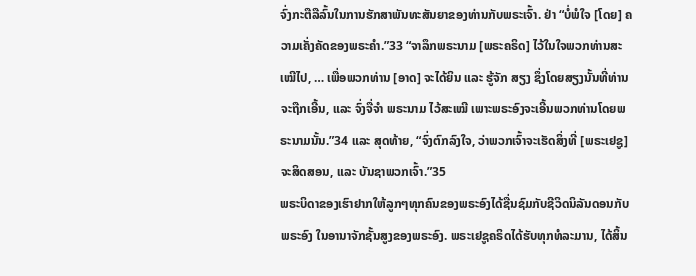ຈົ່ງກະຕືລືລົ້ນໃນການຮັກສາພັນທະສັນຍາຂອງທ່ານກັບພຣະເຈົ້າ. ຢ່າ “ບໍ່ພໍໃຈ [ໂດຍ] ຄວາມເຄັ່ງຄັດຂອງພຣະຄຳ.”33 “ຈາລຶກພຣະນາມ [ພຣະຄຣິດ] ໄວ້ໃນໃຈພວກທ່ານສະເໝີໄປ, … ເພື່ອພວກທ່ານ [ອາດ] ຈະໄດ້ຍິນ ແລະ ຮູ້ຈັກ ສຽງ ຊຶ່ງໂດຍສຽງນັ້ນທີ່ທ່ານຈະຖືກເອີ້ນ, ແລະ ຈົ່ງຈື່ຈຳ ພຣະນາມ ໄວ້ສະເໝີ ເພາະພຣະອົງຈະເອີ້ນພວກທ່ານໂດຍພຣະນາມນັ້ນ.”34 ແລະ ສຸດທ້າຍ, “ຈົ່ງຕົກລົງໃຈ, ວ່າພວກເຈົ້າຈະເຮັດສິ່ງທີ່ [ພຣະເຢຊູ] ຈະສິດສອນ, ແລະ ບັນຊາພວກເຈົ້າ.”35
ພຣະບິດາຂອງເຮົາຢາກໃຫ້ລູກໆທຸກຄົນຂອງພຣະອົງໄດ້ຊື່ນຊົມກັບຊີວິດນິລັນດອນກັບພຣະອົງ ໃນອານາຈັກຊັ້ນສູງຂອງພຣະອົງ. ພຣະເຢຊູຄຣິດໄດ້ຮັບທຸກທໍລະມານ, ໄດ້ສິ້ນ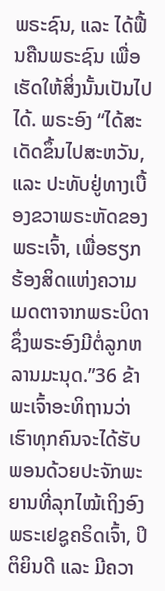ພຣະຊົນ, ແລະ ໄດ້ຟື້ນຄືນພຣະຊົນ ເພື່ອເຮັດໃຫ້ສິ່ງນັ້ນເປັນໄປໄດ້. ພຣະອົງ “ໄດ້ສະເດັດຂຶ້ນໄປສະຫວັນ, ແລະ ປະທັບຢູ່ທາງເບື້ອງຂວາພຣະຫັດຂອງພຣະເຈົ້າ, ເພື່ອຮຽກຮ້ອງສິດແຫ່ງຄວາມເມດຕາຈາກພຣະບິດາ ຊຶ່ງພຣະອົງມີຕໍ່ລູກຫລານມະນຸດ.”36 ຂ້າພະເຈົ້າອະທິຖານວ່າ ເຮົາທຸກຄົນຈະໄດ້ຮັບພອນດ້ວຍປະຈັກພະຍານທີ່ລຸກໄໝ້ເຖິງອົງພຣະເຢຊູຄຣິດເຈົ້າ, ປິຕິຍິນດີ ແລະ ມີຄວາ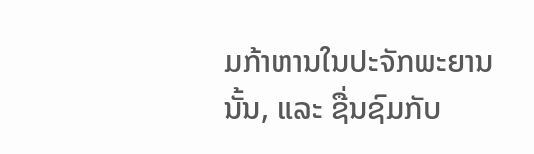ມກ້າຫານໃນປະຈັກພະຍານນັ້ນ, ແລະ ຊື່ນຊົມກັບ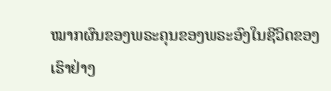ໝາກຜົນຂອງພຣະຄຸນຂອງພຣະອົງໃນຊີວິດຂອງເຮົາຢ່າງ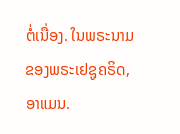ຕໍ່ເນື່ອງ. ໃນພຣະນາມຂອງພຣະເຢຊູຄຣິດ, ອາແມນ.